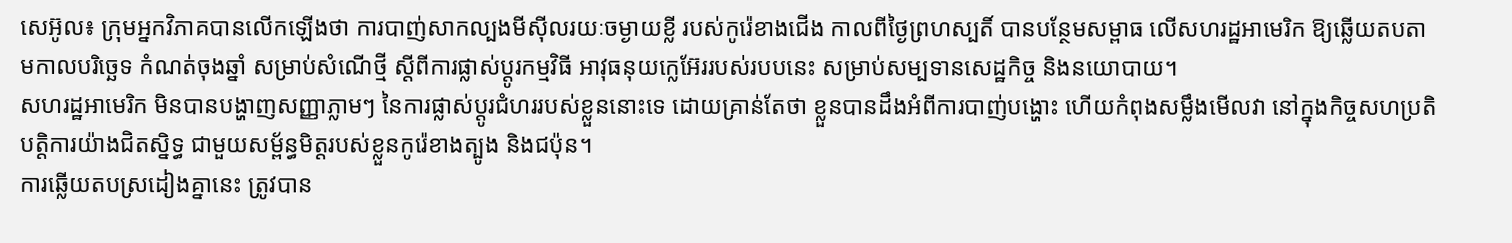សេអ៊ូល៖ ក្រុមអ្នកវិភាគបានលើកឡើងថា ការបាញ់សាកល្បងមីស៊ីលរយៈចម្ងាយខ្លី របស់កូរ៉េខាងជើង កាលពីថ្ងៃព្រហស្បតិ៍ បានបន្ថែមសម្ពាធ លើសហរដ្ឋអាមេរិក ឱ្យឆ្លើយតបតាមកាលបរិច្ឆេទ កំណត់ចុងឆ្នាំ សម្រាប់សំណើថ្មី ស្តីពីការផ្លាស់ប្តូរកម្មវិធី អាវុធនុយក្លេអ៊ែររបស់របបនេះ សម្រាប់សម្បទានសេដ្ឋកិច្ច និងនយោបាយ។
សហរដ្ឋអាមេរិក មិនបានបង្ហាញសញ្ញាភ្លាមៗ នៃការផ្លាស់ប្តូរជំហររបស់ខ្លួននោះទេ ដោយគ្រាន់តែថា ខ្លួនបានដឹងអំពីការបាញ់បង្ហោះ ហើយកំពុងសម្លឹងមើលវា នៅក្នុងកិច្ចសហប្រតិបត្តិការយ៉ាងជិតស្និទ្ធ ជាមួយសម្ព័ន្ធមិត្តរបស់ខ្លួនកូរ៉េខាងត្បូង និងជប៉ុន។
ការឆ្លើយតបស្រដៀងគ្នានេះ ត្រូវបាន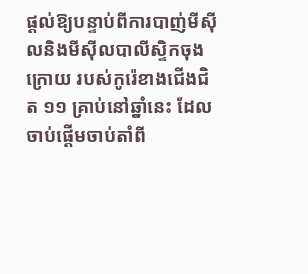ផ្តល់ឱ្យបន្ទាប់ពីការបាញ់មីស៊ី លនិងមីស៊ីលបាលីស្ទិកចុងក្រោយ របស់កូរ៉េខាងជើងជិត ១១ គ្រាប់នៅឆ្នាំនេះ ដែលចាប់ផ្តើមចាប់តាំពី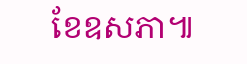ខែឧសភា៕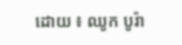ដោយ ៖ ឈូក បូរ៉ា